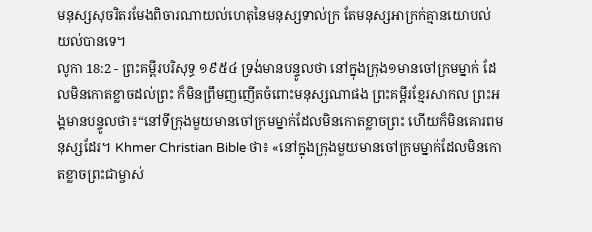មនុស្សសុចរិតរមែងពិចារណាយល់ហេតុនៃមនុស្សទាល់ក្រ តែមនុស្សអាក្រក់គ្មានយោបល់យល់បានទេ។
លូកា 18:2 - ព្រះគម្ពីរបរិសុទ្ធ ១៩៥៤ ទ្រង់មានបន្ទូលថា នៅក្នុងក្រុង១មានចៅក្រមម្នាក់ ដែលមិនកោតខ្លាចដល់ព្រះ ក៏មិនព្រឹមញញើតចំពោះមនុស្សណាផង ព្រះគម្ពីរខ្មែរសាកល ព្រះអង្គមានបន្ទូលថា៖“នៅទីក្រុងមួយមានចៅក្រមម្នាក់ដែលមិនកោតខ្លាចព្រះ ហើយក៏មិនគោរពមនុស្សដែរ។ Khmer Christian Bible ថា៖ «នៅក្នុងក្រុងមួយមានចៅក្រមម្នាក់ដែលមិនកោតខ្លាចព្រះជាម្ចាស់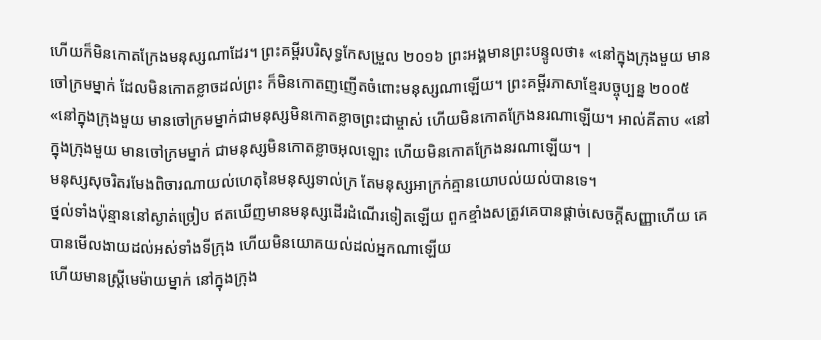ហើយក៏មិនកោតក្រែងមនុស្សណាដែរ។ ព្រះគម្ពីរបរិសុទ្ធកែសម្រួល ២០១៦ ព្រះអង្គមានព្រះបន្ទូលថា៖ «នៅក្នុងក្រុងមួយ មានចៅក្រមម្នាក់ ដែលមិនកោតខ្លាចដល់ព្រះ ក៏មិនកោតញញើតចំពោះមនុស្សណាឡើយ។ ព្រះគម្ពីរភាសាខ្មែរបច្ចុប្បន្ន ២០០៥ «នៅក្នុងក្រុងមួយ មានចៅក្រមម្នាក់ជាមនុស្សមិនកោតខ្លាចព្រះជាម្ចាស់ ហើយមិនកោតក្រែងនរណាឡើយ។ អាល់គីតាប «នៅក្នុងក្រុងមួយ មានចៅក្រមម្នាក់ ជាមនុស្សមិនកោតខ្លាចអុលឡោះ ហើយមិនកោតក្រែងនរណាឡើយ។ |
មនុស្សសុចរិតរមែងពិចារណាយល់ហេតុនៃមនុស្សទាល់ក្រ តែមនុស្សអាក្រក់គ្មានយោបល់យល់បានទេ។
ថ្នល់ទាំងប៉ុន្មាននៅស្ងាត់ច្រៀប ឥតឃើញមានមនុស្សដើរដំណើរទៀតឡើយ ពួកខ្មាំងសត្រូវគេបានផ្តាច់សេចក្ដីសញ្ញាហើយ គេបានមើលងាយដល់អស់ទាំងទីក្រុង ហើយមិនយោគយល់ដល់អ្នកណាឡើយ
ហើយមានស្ត្រីមេម៉ាយម្នាក់ នៅក្នុងក្រុង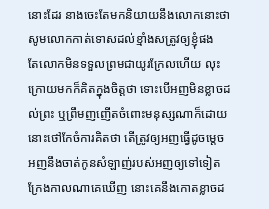នោះដែរ នាងចេះតែមកនិយាយនឹងលោកនោះថា សូមលោកកាត់ទោសដល់ខ្មាំងសត្រូវឲ្យខ្ញុំផង
តែលោកមិនទទួលព្រមជាយូរក្រែលហើយ លុះក្រោយមកក៏គិតក្នុងចិត្តថា ទោះបើអញមិនខ្លាចដល់ព្រះ ឬព្រឹមញញើតចំពោះមនុស្សណាក៏ដោយ
នោះថៅកែចំការគិតថា តើត្រូវឲ្យអញធ្វើដូចម្តេច អញនឹងចាត់កូនសំឡាញ់របស់អញឲ្យទៅទៀត ក្រែងកាលណាគេឃើញ នោះគេនឹងកោតខ្លាចដ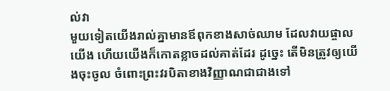ល់វា
មួយទៀតយើងរាល់គ្នាមានឪពុកខាងសាច់ឈាម ដែលវាយផ្ចាលយើង ហើយយើងក៏កោតខ្លាចដល់គាត់ដែរ ដូច្នេះ តើមិនត្រូវឲ្យយើងចុះចូល ចំពោះព្រះវរបិតាខាងវិញ្ញាណជាជាងទៅ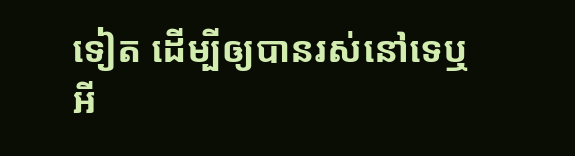ទៀត ដើម្បីឲ្យបានរស់នៅទេឬអី